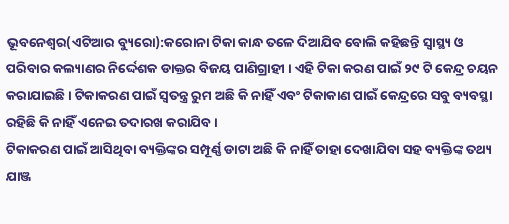ଭୂବନେଶ୍ୱର(ଏଟିଆର ବ୍ୟୁରୋ):କରୋନା ଟିକା କାନ୍ଧ ତଳେ ଦିଆଯିବ ବୋଲି କହିଛନ୍ତି ସ୍ୱାସ୍ଥ୍ୟ ଓ ପରିବାର କଲ୍ୟାଣର ନିର୍ଦ୍ଦେଶକ ଡାକ୍ତର ବିଜୟ ପାଣିଗ୍ରାହୀ । ଏହି ଟିକା କରଣ ପାଇଁ ୨୯ ଟି କେନ୍ଦ୍ର ଚୟନ କରାଯାଇଛି । ଟିକାକରଣ ପାଇଁ ସ୍ୱତନ୍ତ୍ର ରୁମ ଅଛି କି ନାହିଁ ଏବଂ ଟିକାକାଣ ପାଇଁ କେନ୍ଦ୍ରରେ ସବୁ ବ୍ୟବସ୍ଥା ରହିଛି କି ନାହିଁ ଏନେଇ ତଦାରଖ କରାଯିବ ।
ଟିକାକରଣ ପାଇଁ ଆସିଥିବା ବ୍ୟକ୍ତିଙ୍କର ସମ୍ପୂର୍ଣ୍ଣ ଡାଟା ଅଛି କି ନାହିଁ ତାହା ଦେଖାଯିବା ସହ ବ୍ୟକ୍ତିଙ୍କ ତଥ୍ୟ ଯାଞ୍ଜ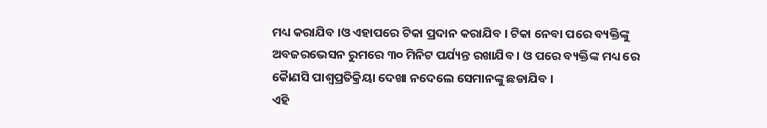ମଧ୍ୟ କରାଯିବ ।ଓ ଏହାପରେ ଟିକା ପ୍ରଦାନ କରାଯିବ । ଟିକା ନେବା ପରେ ବ୍ୟକ୍ତିଙ୍କୁ ଅବଜରଭେସନ ରୁମରେ ୩୦ ମିନିଟ ପର୍ଯ୍ୟନ୍ତ ରଖାଯିବ । ଓ ପରେ ବ୍ୟକ୍ତିଙ୍କ ମଧ୍ୟ ରେ କୈାଣସି ପାଶ୍ୱପ୍ରତିକ୍ରିୟା ଦେଖା ନଦେଲେ ସେମାନଙ୍କୁ ଛଡାଯିବ ।
ଏହି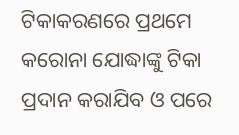ଟିକାକରଣରେ ପ୍ରଥମେ କରୋନା ଯୋଦ୍ଧାଙ୍କୁ ଟିକା ପ୍ରଦାନ କରାଯିବ ଓ ପରେ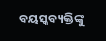ବୟସ୍କବ୍ୟକ୍ତିଙ୍କୁ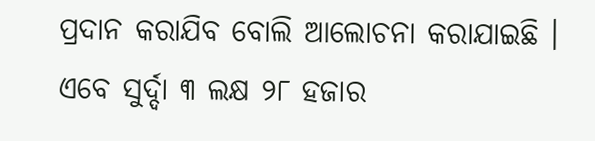ପ୍ରଦାନ କରାଯିବ ବୋଲି ଆଲୋଚନା କରାଯାଇଛି । ଏବେ ସୁର୍ଦ୍ଦା ୩ ଲକ୍ଷ ୨୮ ହଜାର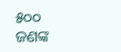୫୦୦ ଜଣଙ୍କ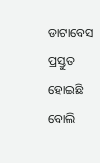ଡାଟାବେସ ପ୍ରସ୍ତୁତ ହୋଇଛି ବୋଲି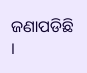ଜଣାପଡିଛି ।